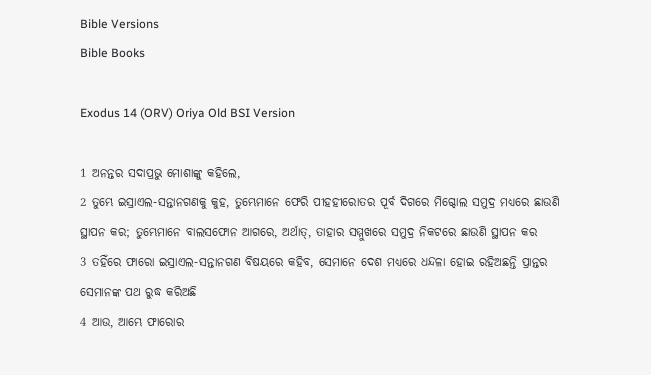Bible Versions
Bible Books

Exodus 14 (ORV) Oriya Old BSI Version

1 ଅନନ୍ତର ସଦାପ୍ରଭୁ ମୋଶାଙ୍କୁ କହିଲେ,
2 ତୁମ୍ଭେ ଇସ୍ରାଏଲ-ସନ୍ତାନଗଣକୁ କୁହ, ତୁମ୍ଭେମାନେ ଫେରି ପୀହହୀରୋତର ପୂର୍ବ ଦିଗରେ ମିଗ୍ଦୋଲ ସମୁଦ୍ର ମଧ୍ୟରେ ଛାଉଣି ସ୍ଥାପନ କର; ତୁମ୍ଭେମାନେ ବାଲସଫୋନ ଆଗରେ, ଅର୍ଥାତ୍, ତାହାର ସମ୍ମୁଖରେ ସମୁଦ୍ର ନିକଟରେ ଛାଉଣି ସ୍ଥାପନ କର
3 ତହିଁରେ ଫାରୋ ଇସ୍ରାଏଲ-ସନ୍ତାନଗଣ ବିଷୟରେ କହିବ, ସେମାନେ ଦେଶ ମଧ୍ୟରେ ଧନ୍ଦଳା ହୋଇ ରହିଅଛନ୍ତି ପ୍ରାନ୍ତର ସେମାନଙ୍କ ପଥ ରୁଦ୍ଧ କରିଅଛି
4 ଆଉ, ଆମ୍ଭେ ଫାରୋର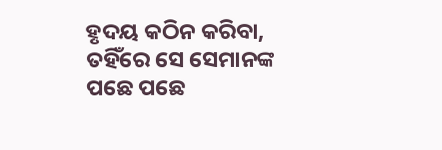ହୃଦୟ କଠିନ କରିବା, ତହିଁରେ ସେ ସେମାନଙ୍କ ପଛେ ପଛେ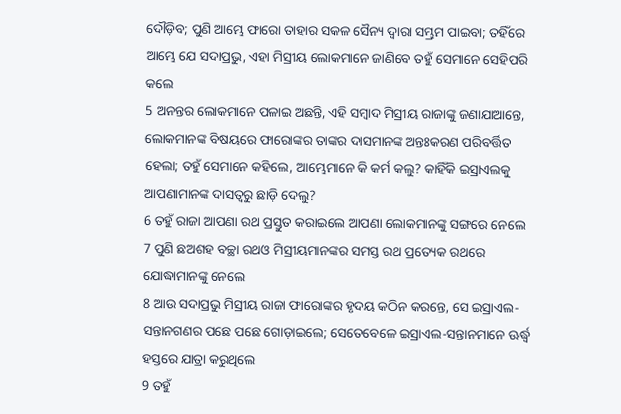ଦୌଡ଼ିବ; ପୁଣି ଆମ୍ଭେ ଫାରୋ ତାହାର ସକଳ ସୈନ୍ୟ ଦ୍ଵାରା ସମ୍ଭ୍ରମ ପାଇବା; ତହିଁରେ ଆମ୍ଭେ ଯେ ସଦାପ୍ରଭୁ, ଏହା ମିସ୍ରୀୟ ଲୋକମାନେ ଜାଣିବେ ତହୁଁ ସେମାନେ ସେହିପରି କଲେ
5 ଅନନ୍ତର ଲୋକମାନେ ପଳାଇ ଅଛନ୍ତି, ଏହି ସମ୍ଵାଦ ମିସ୍ରୀୟ ରାଜାଙ୍କୁ ଜଣାଯାଆନ୍ତେ, ଲୋକମାନଙ୍କ ବିଷୟରେ ଫାରୋଙ୍କର ତାଙ୍କର ଦାସମାନଙ୍କ ଅନ୍ତଃକରଣ ପରିବର୍ତ୍ତିତ ହେଲା; ତହୁଁ ସେମାନେ କହିଲେ, ଆମ୍ଭେମାନେ କି କର୍ମ କଲୁ? କାହିଁକି ଇସ୍ରାଏଲକୁ ଆପଣାମାନଙ୍କ ଦାସତ୍ଵରୁ ଛାଡ଼ି ଦେଲୁ?
6 ତହୁଁ ରାଜା ଆପଣା ରଥ ପ୍ରସ୍ତୁତ କରାଇଲେ ଆପଣା ଲୋକମାନଙ୍କୁ ସଙ୍ଗରେ ନେଲେ
7 ପୁଣି ଛଅଶହ ବଚ୍ଛା ରଥଓ ମିସ୍ରୀୟମାନଙ୍କର ସମସ୍ତ ରଥ ପ୍ରତ୍ୟେକ ରଥରେ ଯୋଦ୍ଧାମାନଙ୍କୁ ନେଲେ
8 ଆଉ ସଦାପ୍ରଭୁ ମିସ୍ରୀୟ ରାଜା ଫାରୋଙ୍କର ହୃଦୟ କଠିନ କରନ୍ତେ, ସେ ଇସ୍ରାଏଲ-ସନ୍ତାନଗଣର ପଛେ ପଛେ ଗୋଡ଼ାଇଲେ; ସେତେବେଳେ ଇସ୍ରାଏଲ-ସନ୍ତାନମାନେ ଊର୍ଦ୍ଧ୍ଵ ହସ୍ତରେ ଯାତ୍ରା କରୁଥିଲେ
9 ତହୁଁ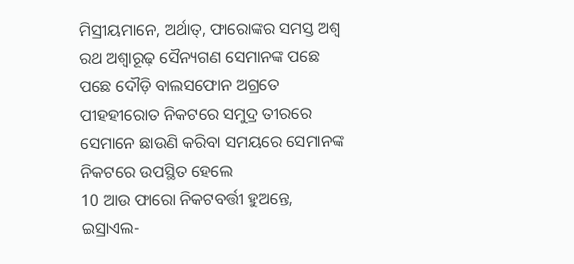ମିସ୍ରୀୟମାନେ, ଅର୍ଥାତ୍, ଫାରୋଙ୍କର ସମସ୍ତ ଅଶ୍ଵ ରଥ ଅଶ୍ଵାରୂଢ଼ ସୈନ୍ୟଗଣ ସେମାନଙ୍କ ପଛେ ପଛେ ଦୌଡ଼ି ବାଲସଫୋନ ଅଗ୍ରତେ ପୀହହୀରୋତ ନିକଟରେ ସମୁଦ୍ର ତୀରରେ ସେମାନେ ଛାଉଣି କରିବା ସମୟରେ ସେମାନଙ୍କ ନିକଟରେ ଉପସ୍ଥିତ ହେଲେ
10 ଆଉ ଫାରୋ ନିକଟବର୍ତ୍ତୀ ହୁଅନ୍ତେ, ଇସ୍ରାଏଲ-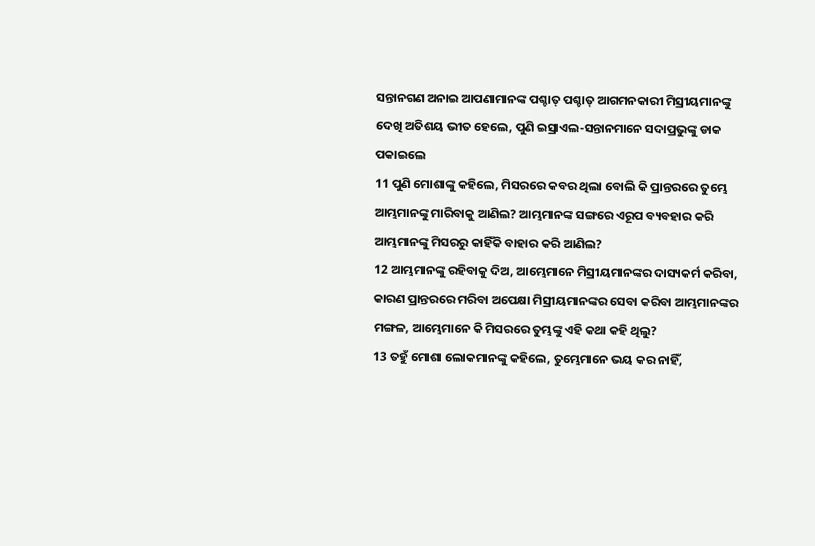ସନ୍ତାନଗଣ ଅନାଇ ଆପଣାମାନଙ୍କ ପଶ୍ଚାତ୍ ପଶ୍ଚାତ୍ ଆଗମନକାରୀ ମିସ୍ରୀୟମାନଙ୍କୁ ଦେଖି ଅତିଶୟ ଭୀତ ହେଲେ, ପୁଣି ଇସ୍ରାଏଲ-ସନ୍ତାନମାନେ ସଦାପ୍ରଭୁଙ୍କୁ ଡାକ ପକାଇଲେ
11 ପୁଣି ମୋଶାଙ୍କୁ କହିଲେ, ମିସରରେ କବର ଥିଲା ବୋଲି କି ପ୍ରାନ୍ତରରେ ତୁମ୍ଭେ ଆମ୍ଭମାନଙ୍କୁ ମାରିବାକୁ ଆଣିଲ? ଆମ୍ଭମାନଙ୍କ ସଙ୍ଗରେ ଏରୂପ ବ୍ୟବହାର କରି ଆମ୍ଭମାନଙ୍କୁ ମିସରରୁ କାହିଁକି ବାହାର କରି ଆଣିଲ?
12 ଆମ୍ଭମାନଙ୍କୁ ରହିବାକୁ ଦିଅ, ଆମ୍ଭେମାନେ ମିସ୍ରୀୟମାନଙ୍କର ଦାସ୍ୟକର୍ମ କରିବା, କାରଣ ପ୍ରାନ୍ତରରେ ମରିବା ଅପେକ୍ଷା ମିସ୍ରୀୟମାନଙ୍କର ସେବା କରିବା ଆମ୍ଭମାନଙ୍କର ମଙ୍ଗଳ, ଆମ୍ଭେମାନେ କି ମିସରରେ ତୁମ୍ଭଙ୍କୁ ଏହି କଥା କହି ଥିଲୁ?
13 ତହୁଁ ମୋଶା ଲୋକମାନଙ୍କୁ କହିଲେ, ତୁମ୍ଭେମାନେ ଭୟ କର ନାହିଁ,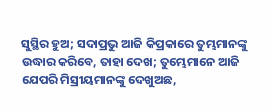ସୁସ୍ଥିର ହୁଅ; ସଦାପ୍ରଭୁ ଆଜି କିପ୍ରକାରେ ତୁମ୍ଭମାନଙ୍କୁ ଉଦ୍ଧାର କରିବେ, ତାହା ଦେଖ; ତୁମ୍ଭେମାନେ ଆଜି ଯେପରି ମିସ୍ରୀୟମାନଙ୍କୁ ଦେଖୁଅଛ,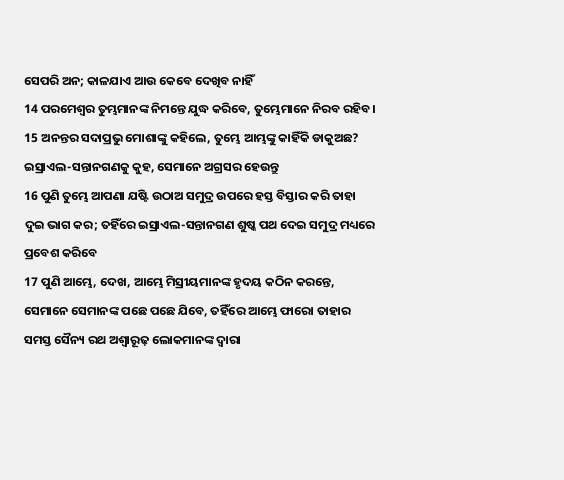ସେପରି ଅନ; କାଳଯାଏ ଆଉ କେବେ ଦେଖିବ ନାହିଁ
14 ପରମେଶ୍ଵର ତୁମ୍ଭମାନଙ୍କ ନିମନ୍ତେ ଯୁଦ୍ଧ କରିବେ, ତୁମ୍ଭେମାନେ ନିରବ ରହିବ।
15 ଅନନ୍ତର ସଦାପ୍ରଭୁ ମୋଶାଙ୍କୁ କହିଲେ, ତୁମ୍ଭେ ଆମ୍ଭଙ୍କୁ କାହିଁକି ଡାକୁଅଛ? ଇସ୍ରାଏଲ-ସନ୍ତାନଗଣକୁ କୁହ, ସେମାନେ ଅଗ୍ରସର ହେଉନ୍ତୁ
16 ପୁଣି ତୁମ୍ଭେ ଆପଣା ଯଷ୍ଟି ଉଠାଅ ସମୁଦ୍ର ଉପରେ ହସ୍ତ ବିସ୍ତାର କରି ତାହା ଦୁଇ ଭାଗ କର; ତହିଁରେ ଇସ୍ରାଏଲ-ସନ୍ତାନଗଣ ଶୁଷ୍କ ପଥ ଦେଇ ସମୁଦ୍ର ମଧ୍ୟରେ ପ୍ରବେଶ କରିବେ
17 ପୁଣି ଆମ୍ଭେ, ଦେଖ, ଆମ୍ଭେ ମିସ୍ରୀୟମାନଙ୍କ ହୃଦୟ କଠିନ କରନ୍ତେ, ସେମାନେ ସେମାନଙ୍କ ପଛେ ପଛେ ଯିବେ, ତହିଁରେ ଆମ୍ଭେ ଫାରୋ ତାହାର ସମସ୍ତ ସୈନ୍ୟ ରଥ ଅଶ୍ଵାରୂଢ଼ ଲୋକମାନଙ୍କ ଦ୍ଵାରା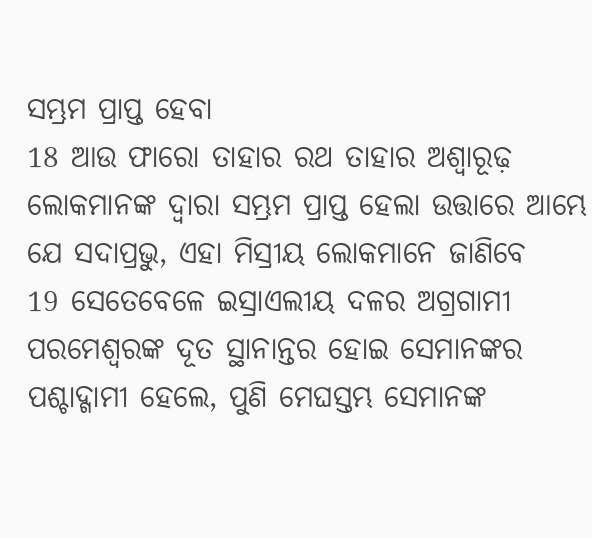ସମ୍ଭ୍ରମ ପ୍ରାପ୍ତ ହେବା
18 ଆଉ ଫାରୋ ତାହାର ରଥ ତାହାର ଅଶ୍ଵାରୂଢ଼ ଲୋକମାନଙ୍କ ଦ୍ଵାରା ସମ୍ଭ୍ରମ ପ୍ରାପ୍ତ ହେଲା ଉତ୍ତାରେ ଆମ୍ଭେ ଯେ ସଦାପ୍ରଭୁ, ଏହା ମିସ୍ରୀୟ ଲୋକମାନେ ଜାଣିବେ
19 ସେତେବେଳେ ଇସ୍ରାଏଲୀୟ ଦଳର ଅଗ୍ରଗାମୀ ପରମେଶ୍ଵରଙ୍କ ଦୂତ ସ୍ଥାନାନ୍ତର ହୋଇ ସେମାନଙ୍କର ପଶ୍ଚାଦ୍ଗାମୀ ହେଲେ, ପୁଣି ମେଘସ୍ତମ୍ଭ ସେମାନଙ୍କ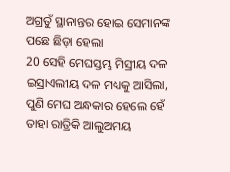ଅଗ୍ରତୁଁ ସ୍ଥାନାନ୍ତର ହୋଇ ସେମାନଙ୍କ ପଛେ ଛିଡ଼ା ହେଲା
20 ସେହି ମେଘସ୍ତମ୍ଭ ମିସ୍ରୀୟ ଦଳ ଇସ୍ରାଏଲୀୟ ଦଳ ମଧ୍ୟକୁ ଆସିଲା, ପୁଣି ମେଘ ଅନ୍ଧକାର ହେଲେ ହେଁ ତାହା ରାତ୍ରିକି ଆଲୁଅମୟ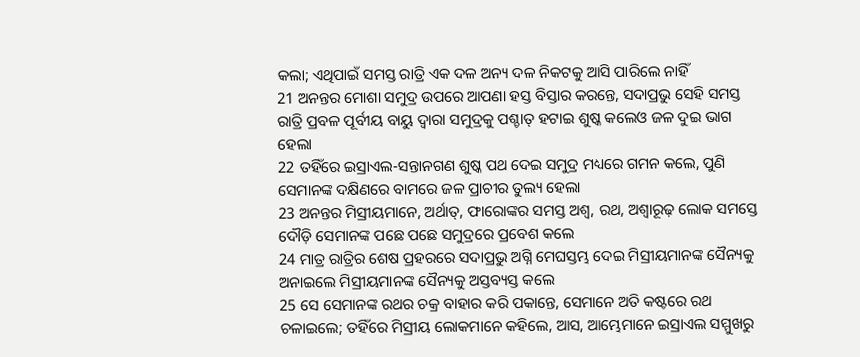କଲା; ଏଥିପାଇଁ ସମସ୍ତ ରାତ୍ରି ଏକ ଦଳ ଅନ୍ୟ ଦଳ ନିକଟକୁ ଆସି ପାରିଲେ ନାହିଁ
21 ଅନନ୍ତର ମୋଶା ସମୁଦ୍ର ଉପରେ ଆପଣା ହସ୍ତ ବିସ୍ତାର କରନ୍ତେ, ସଦାପ୍ରଭୁ ସେହି ସମସ୍ତ ରାତ୍ରି ପ୍ରବଳ ପୂର୍ବୀୟ ବାୟୁ ଦ୍ଵାରା ସମୁଦ୍ରକୁ ପଶ୍ଚାତ୍ ହଟାଇ ଶୁଷ୍କ କଲେଓ ଜଳ ଦୁଇ ଭାଗ ହେଲା
22 ତହିଁରେ ଇସ୍ରାଏଲ-ସନ୍ତାନଗଣ ଶୁଷ୍କ ପଥ ଦେଇ ସମୁଦ୍ର ମଧ୍ୟରେ ଗମନ କଲେ, ପୁଣି ସେମାନଙ୍କ ଦକ୍ଷିଣରେ ବାମରେ ଜଳ ପ୍ରାଚୀର ତୁଲ୍ୟ ହେଲା
23 ଅନନ୍ତର ମିସ୍ରୀୟମାନେ, ଅର୍ଥାତ୍, ଫାରୋଙ୍କର ସମସ୍ତ ଅଶ୍ଵ, ରଥ, ଅଶ୍ଵାରୂଢ଼ ଲୋକ ସମସ୍ତେ ଦୌଡ଼ି ସେମାନଙ୍କ ପଛେ ପଛେ ସମୁଦ୍ରରେ ପ୍ରବେଶ କଲେ
24 ମାତ୍ର ରାତ୍ରିର ଶେଷ ପ୍ରହରରେ ସଦାପ୍ରଭୁ ଅଗ୍ନି ମେଘସ୍ତମ୍ଭ ଦେଇ ମିସ୍ରୀୟମାନଙ୍କ ସୈନ୍ୟକୁ ଅନାଇଲେ ମିସ୍ରୀୟମାନଙ୍କ ସୈନ୍ୟକୁ ଅସ୍ତବ୍ୟସ୍ତ କଲେ
25 ସେ ସେମାନଙ୍କ ରଥର ଚକ୍ର ବାହାର କରି ପକାନ୍ତେ, ସେମାନେ ଅତି କଷ୍ଟରେ ରଥ ଚଳାଇଲେ; ତହିଁରେ ମିସ୍ରୀୟ ଲୋକମାନେ କହିଲେ, ଆସ, ଆମ୍ଭେମାନେ ଇସ୍ରାଏଲ ସମ୍ମୁଖରୁ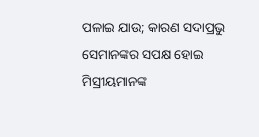ପଳାଇ ଯାଉ; କାରଣ ସଦାପ୍ରଭୁ ସେମାନଙ୍କର ସପକ୍ଷ ହୋଇ ମିସ୍ରୀୟମାନଙ୍କ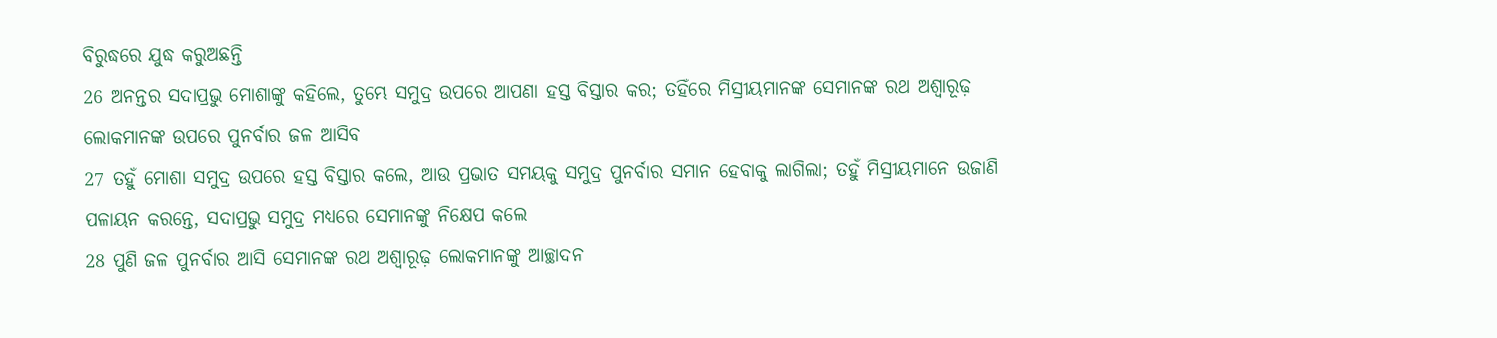ବିରୁଦ୍ଧରେ ଯୁଦ୍ଧ କରୁଅଛନ୍ତି
26 ଅନନ୍ତର ସଦାପ୍ରଭୁ ମୋଶାଙ୍କୁ କହିଲେ, ତୁମ୍ଭେ ସମୁଦ୍ର ଉପରେ ଆପଣା ହସ୍ତ ବିସ୍ତାର କର; ତହିଁରେ ମିସ୍ରୀୟମାନଙ୍କ ସେମାନଙ୍କ ରଥ ଅଶ୍ଵାରୂଢ଼ ଲୋକମାନଙ୍କ ଉପରେ ପୁନର୍ବାର ଜଳ ଆସିବ
27 ତହୁଁ ମୋଶା ସମୁଦ୍ର ଉପରେ ହସ୍ତ ବିସ୍ତାର କଲେ, ଆଉ ପ୍ରଭାତ ସମୟକୁ ସମୁଦ୍ର ପୁନର୍ବାର ସମାନ ହେବାକୁ ଲାଗିଲା; ତହୁଁ ମିସ୍ରୀୟମାନେ ଉଜାଣି ପଳାୟନ କରନ୍ତେ, ସଦାପ୍ରଭୁ ସମୁଦ୍ର ମଧ୍ୟରେ ସେମାନଙ୍କୁ ନିକ୍ଷେପ କଲେ
28 ପୁଣି ଜଳ ପୁନର୍ବାର ଆସି ସେମାନଙ୍କ ରଥ ଅଶ୍ଵାରୂଢ଼ ଲୋକମାନଙ୍କୁ ଆଚ୍ଛାଦନ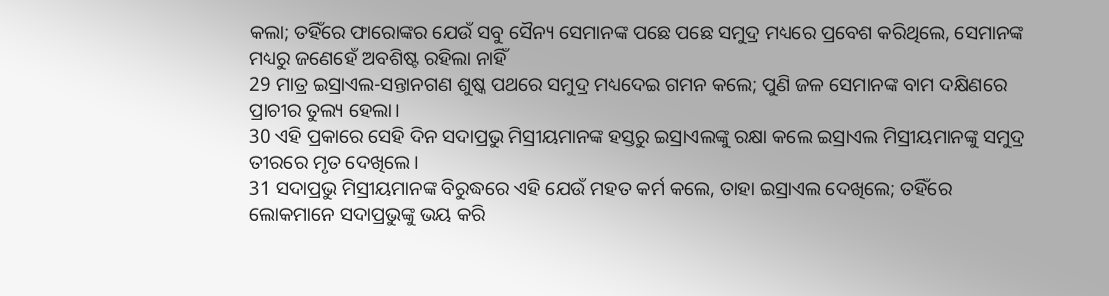କଲା; ତହିଁରେ ଫାରୋଙ୍କର ଯେଉଁ ସବୁ ସୈନ୍ୟ ସେମାନଙ୍କ ପଛେ ପଛେ ସମୁଦ୍ର ମଧ୍ୟରେ ପ୍ରବେଶ କରିଥିଲେ, ସେମାନଙ୍କ ମଧ୍ୟରୁ ଜଣେହେଁ ଅବଶିଷ୍ଟ ରହିଲା ନାହିଁ
29 ମାତ୍ର ଇସ୍ରାଏଲ-ସନ୍ତାନଗଣ ଶୁଷ୍କ ପଥରେ ସମୁଦ୍ର ମଧ୍ୟଦେଇ ଗମନ କଲେ; ପୁଣି ଜଳ ସେମାନଙ୍କ ବାମ ଦକ୍ଷିଣରେ ପ୍ରାଚୀର ତୁଲ୍ୟ ହେଲା।
30 ଏହି ପ୍ରକାରେ ସେହି ଦିନ ସଦାପ୍ରଭୁ ମିସ୍ରୀୟମାନଙ୍କ ହସ୍ତରୁ ଇସ୍ରାଏଲଙ୍କୁ ରକ୍ଷା କଲେ ଇସ୍ରାଏଲ ମିସ୍ରୀୟମାନଙ୍କୁ ସମୁଦ୍ର ତୀରରେ ମୃତ ଦେଖିଲେ।
31 ସଦାପ୍ରଭୁ ମିସ୍ରୀୟମାନଙ୍କ ବିରୁଦ୍ଧରେ ଏହି ଯେଉଁ ମହତ କର୍ମ କଲେ, ତାହା ଇସ୍ରାଏଲ ଦେଖିଲେ; ତହିଁରେ ଲୋକମାନେ ସଦାପ୍ରଭୁଙ୍କୁ ଭୟ କରି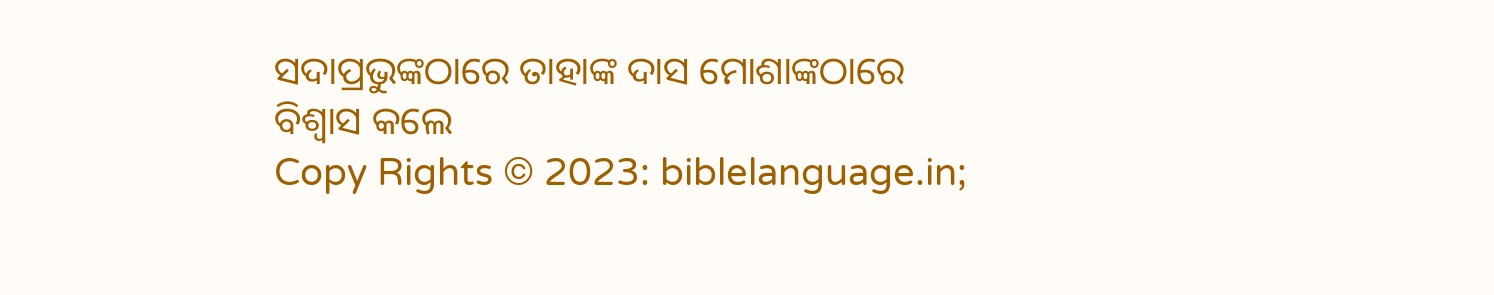ସଦାପ୍ରଭୁଙ୍କଠାରେ ତାହାଙ୍କ ଦାସ ମୋଶାଙ୍କଠାରେ ବିଶ୍ଵାସ କଲେ
Copy Rights © 2023: biblelanguage.in;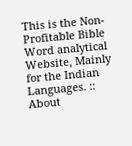This is the Non-Profitable Bible Word analytical Website, Mainly for the Indian Languages. :: About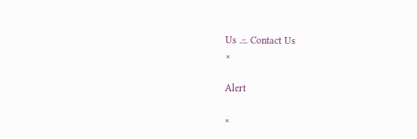Us .::. Contact Us
×

Alert

×